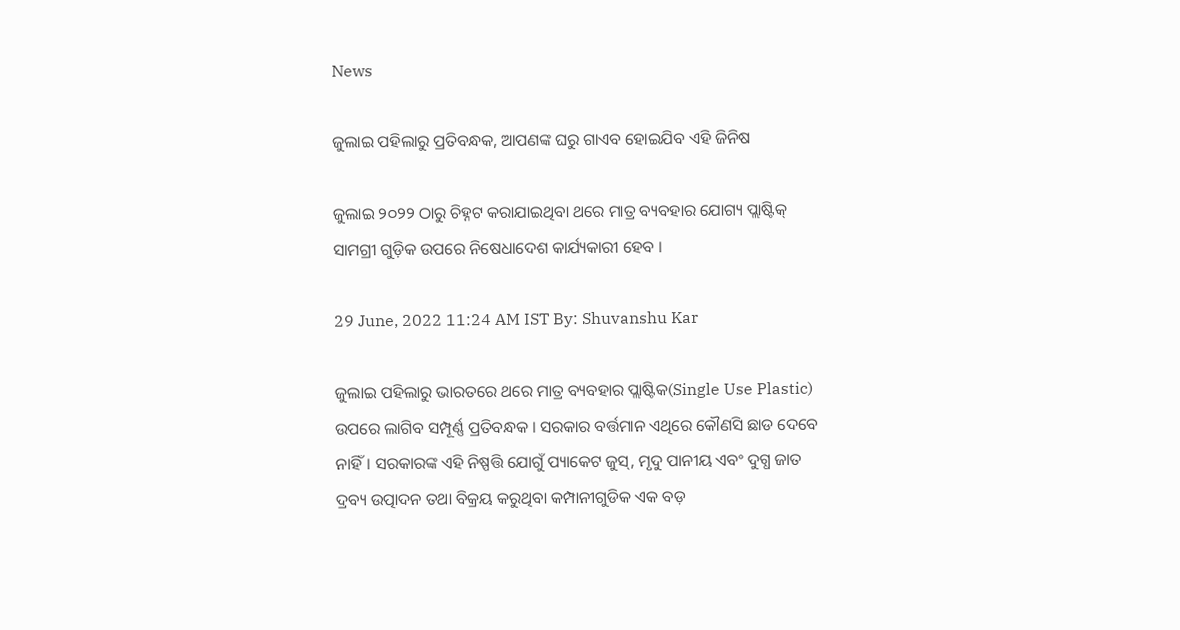News

ଜୁଲାଇ ପହିଲାରୁ ପ୍ରତିବନ୍ଧକ, ଆପଣଙ୍କ ଘରୁ ଗାଏବ ହୋଇଯିବ ଏହି ଜିନିଷ

ଜୁଲାଇ ୨୦୨୨ ଠାରୁ ଚିହ୍ନଟ କରାଯାଇଥିବା ଥରେ ମାତ୍ର ବ୍ୟବହାର ଯୋଗ୍ୟ ପ୍ଲାଷ୍ଟିକ୍ ସାମଗ୍ରୀ ଗୁଡ଼ିକ ଉପରେ ନିଷେଧାଦେଶ କାର୍ଯ୍ୟକାରୀ ହେବ ।

29 June, 2022 11:24 AM IST By: Shuvanshu Kar

ଜୁଲାଇ ପହିଲାରୁ ଭାରତରେ ଥରେ ମାତ୍ର ବ୍ୟବହାର ପ୍ଲାଷ୍ଟିକ(Single Use Plastic) ଉପରେ ଲାଗିବ ସମ୍ପୂର୍ଣ୍ଣ ପ୍ରତିବନ୍ଧକ । ସରକାର ବର୍ତ୍ତମାନ ଏଥିରେ କୌଣସି ଛାଡ ଦେବେ ନାହିଁ। ସରକାରଙ୍କ ଏହି ନିଷ୍ପତ୍ତି ଯୋଗୁଁ ପ୍ୟାକେଟ ଜୁସ୍, ମୃଦୁ ପାନୀୟ ଏବଂ ଦୁଗ୍ଧ ଜାତ ଦ୍ରବ୍ୟ ଉତ୍ପାଦନ ତଥା ବିକ୍ରୟ କରୁଥିବା କମ୍ପାନୀଗୁଡିକ ଏକ ବଡ଼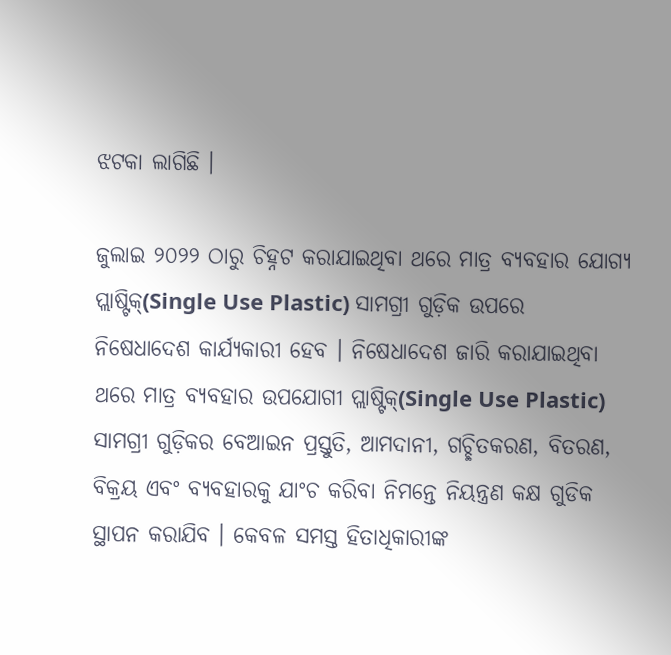ଝଟକା ଲାଗିଛି ।

ଜୁଲାଇ ୨୦୨୨ ଠାରୁ ଚିହ୍ନଟ କରାଯାଇଥିବା ଥରେ ମାତ୍ର ବ୍ୟବହାର ଯୋଗ୍ୟ ପ୍ଲାଷ୍ଟିକ୍(Single Use Plastic) ସାମଗ୍ରୀ ଗୁଡ଼ିକ ଉପରେ ନିଷେଧାଦେଶ କାର୍ଯ୍ୟକାରୀ ହେବ । ନିଷେଧାଦେଶ ଜାରି କରାଯାଇଥିବା ଥରେ ମାତ୍ର ବ୍ୟବହାର ଉପଯୋଗୀ ପ୍ଲାଷ୍ଟିକ୍(Single Use Plastic) ସାମଗ୍ରୀ ଗୁଡ଼ିକର ବେଆଇନ ପ୍ରସ୍ତୁତି, ଆମଦାନୀ, ଗଚ୍ଛିତକରଣ, ବିତରଣ, ବିକ୍ରୟ ଏବଂ ବ୍ୟବହାରକୁ ଯାଂଚ କରିବା ନିମନ୍ତେ ନିୟନ୍ତ୍ରଣ କକ୍ଷ ଗୁଡିକ ସ୍ଥାପନ କରାଯିବ । କେବଳ ସମସ୍ତ ହିତାଧିକାରୀଙ୍କ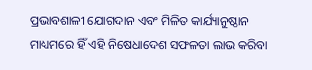ପ୍ରଭାବଶାଳୀ ଯୋଗଦାନ ଏବଂ ମିଳିତ କାର୍ଯ୍ୟାନୁଷ୍ଠାନ ମାଧ୍ୟମରେ ହିଁ ଏହି ନିଷେଧାଦେଶ ସଫଳତା ଲାଭ କରିବା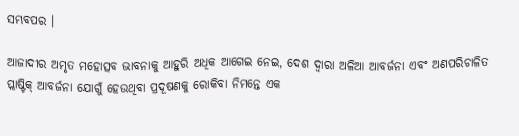ସମ୍ଭବପର ।

ଆଜାଦୀର ଅମୃତ ମହୋତ୍ସବ ଭାବନାକୁ ଆହୁରି ଅଧିକ ଆଗେଇ ନେଇ, ଦେଶ ଦ୍ୱାରା ଅଳିଆ ଆବର୍ଜନା ଏବଂ ଅଣପରିଚାଳିତ ପ୍ଲାଷ୍ଟିକ୍ ଆବର୍ଜନା ଯୋଗୁଁ ହେଉଥିବା ପ୍ରଦୂଷଣକୁ ରୋକିବା ନିମନ୍ତେ ଏକ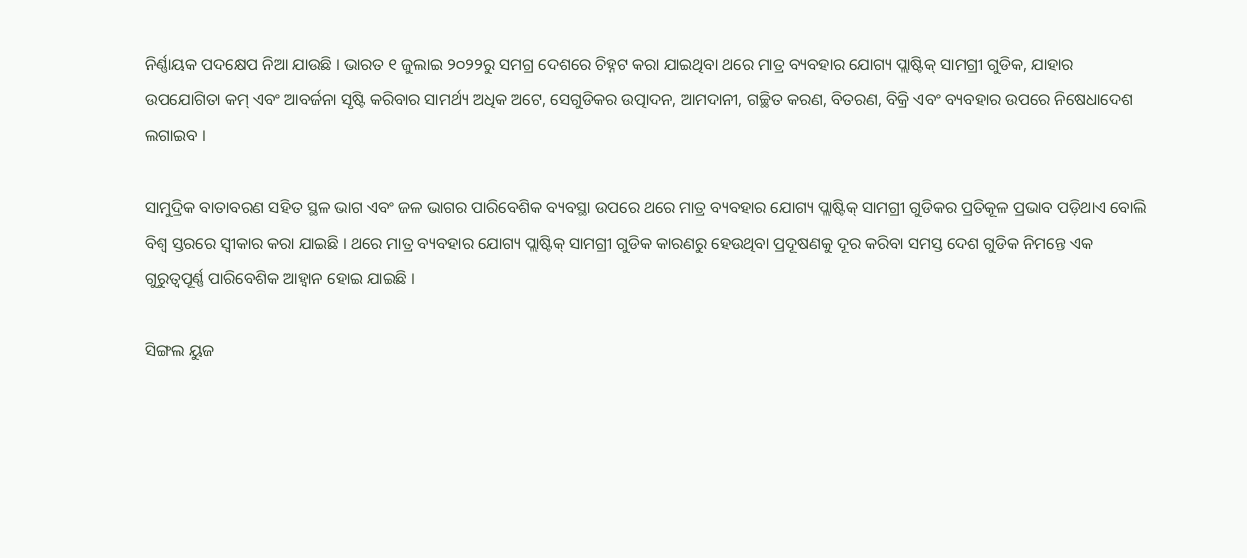ନିର୍ଣ୍ଣାୟକ ପଦକ୍ଷେପ ନିଆ ଯାଉଛି । ଭାରତ ୧ ଜୁଲାଇ ୨୦୨୨ରୁ ସମଗ୍ର ଦେଶରେ ଚିହ୍ନଟ କରା ଯାଇଥିବା ଥରେ ମାତ୍ର ବ୍ୟବହାର ଯୋଗ୍ୟ ପ୍ଲାଷ୍ଟିକ୍ ସାମଗ୍ରୀ ଗୁଡିକ, ଯାହାର ଉପଯୋଗିତା କମ୍ ଏବଂ ଆବର୍ଜନା ସୃଷ୍ଟି କରିବାର ସାମର୍ଥ୍ୟ ଅଧିକ ଅଟେ, ସେଗୁଡିକର ଉତ୍ପାଦନ, ଆମଦାନୀ, ଗଚ୍ଛିତ କରଣ, ବିତରଣ, ବିକ୍ରି ଏବଂ ବ୍ୟବହାର ଉପରେ ନିଷେଧାଦେଶ ଲଗାଇବ ।

ସାମୁଦ୍ରିକ ବାତାବରଣ ସହିତ ସ୍ଥଳ ଭାଗ ଏବଂ ଜଳ ଭାଗର ପାରିବେଶିକ ବ୍ୟବସ୍ଥା ଉପରେ ଥରେ ମାତ୍ର ବ୍ୟବହାର ଯୋଗ୍ୟ ପ୍ଲାଷ୍ଟିକ୍ ସାମଗ୍ରୀ ଗୁଡିକର ପ୍ରତିକୂଳ ପ୍ରଭାବ ପଡ଼ିଥାଏ ବୋଲି ବିଶ୍ୱ ସ୍ତରରେ ସ୍ୱୀକାର କରା ଯାଇଛି । ଥରେ ମାତ୍ର ବ୍ୟବହାର ଯୋଗ୍ୟ ପ୍ଲାଷ୍ଟିକ୍ ସାମଗ୍ରୀ ଗୁଡିକ କାରଣରୁ ହେଉଥିବା ପ୍ରଦୂଷଣକୁ ଦୂର କରିବା ସମସ୍ତ ଦେଶ ଗୁଡିକ ନିମନ୍ତେ ଏକ ଗୁରୁତ୍ୱପୂର୍ଣ୍ଣ ପାରିବେଶିକ ଆହ୍ୱାନ ହୋଇ ଯାଇଛି ।

ସିଙ୍ଗଲ ୟୁଜ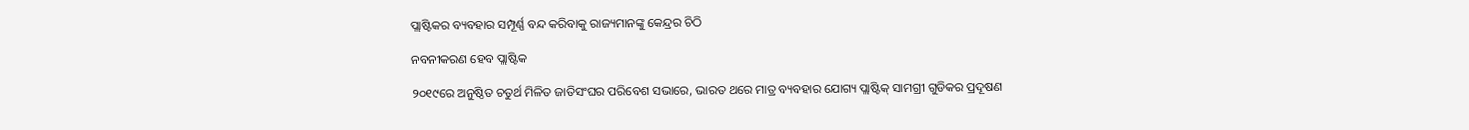ପ୍ଲାଷ୍ଟିକର ବ୍ୟବହାର ସମ୍ପୂର୍ଣ୍ଣ ବନ୍ଦ କରିବାକୁ ରାଜ୍ୟମାନଙ୍କୁ କେନ୍ଦ୍ରର ଚିଠି

ନବନୀକରଣ ହେବ ପ୍ଲାଷ୍ଟିକ

୨୦୧୯ରେ ଅନୁଷ୍ଠିତ ଚତୁର୍ଥ ମିଳିତ ଜାତିସଂଘର ପରିବେଶ ସଭାରେ, ଭାରତ ଥରେ ମାତ୍ର ବ୍ୟବହାର ଯୋଗ୍ୟ ପ୍ଲାଷ୍ଟିକ୍ ସାମଗ୍ରୀ ଗୁଡିକର ପ୍ରଦୂଷଣ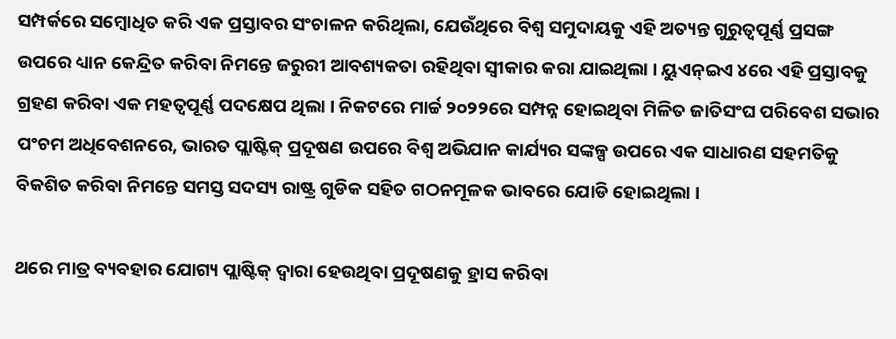ସମ୍ପର୍କରେ ସମ୍ବୋଧିତ କରି ଏକ ପ୍ରସ୍ତାବର ସଂଚାଳନ କରିଥିଲା, ଯେଉଁଥିରେ ବିଶ୍ୱ ସମୁଦାୟକୁ ଏହି ଅତ୍ୟନ୍ତ ଗୁରୁତ୍ୱପୂର୍ଣ୍ଣ ପ୍ରସଙ୍ଗ ଉପରେ ଧ୍ୟାନ କେନ୍ଦ୍ରିତ କରିବା ନିମନ୍ତେ ଜରୁରୀ ଆବଶ୍ୟକତା ରହିଥିବା ସ୍ୱୀକାର କରା ଯାଇଥିଲା । ୟୁଏନ୍‌ଇଏ ୪ରେ ଏହି ପ୍ରସ୍ତାବକୁ ଗ୍ରହଣ କରିବା ଏକ ମହତ୍ୱପୂର୍ଣ୍ଣ ପଦକ୍ଷେପ ଥିଲା । ନିକଟରେ ମାର୍ଚ୍ଚ ୨୦୨୨ରେ ସମ୍ପନ୍ନ ହୋଇଥିବା ମିଳିତ ଜାତିସଂଘ ପରିବେଶ ସଭାର ପଂଚମ ଅଧିବେଶନରେ, ଭାରତ ପ୍ଲାଷ୍ଟିକ୍ ପ୍ରଦୂଷଣ ଉପରେ ବିଶ୍ୱ ଅଭିଯାନ କାର୍ଯ୍ୟର ସଙ୍କଳ୍ପ ଉପରେ ଏକ ସାଧାରଣ ସହମତିକୁ ବିକଶିତ କରିବା ନିମନ୍ତେ ସମସ୍ତ ସଦସ୍ୟ ରାଷ୍ଟ୍ର ଗୁଡିକ ସହିତ ଗଠନମୂଳକ ଭାବରେ ଯୋଡି ହୋଇଥିଲା ।

ଥରେ ମାତ୍ର ବ୍ୟବହାର ଯୋଗ୍ୟ ପ୍ଲାଷ୍ଟିକ୍ ଦ୍ୱାରା ହେଉଥିବା ପ୍ରଦୂଷଣକୁ ହ୍ରାସ କରିବା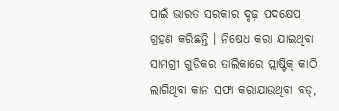ପାଇଁ ଭାରତ ସରକାର ଦୃଢ଼ ପଦକ୍ଷେପ ଗ୍ରହଣ କରିଛନ୍ତି । ନିଷେଧ କରା ଯାଇଥିବା ସାମଗ୍ରୀ ଗୁଡିକର ତାଲିକାରେ ପ୍ଲାଷ୍ଟିକ୍ କାଠି ଲାଗିଥିବା କାନ ସଫା କରାଯାଉଥିବା ବଡ୍‌,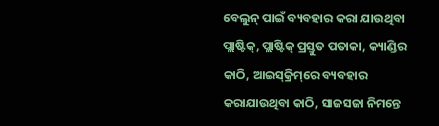ବେଲୁନ୍ ପାଇଁ ବ୍ୟବହାର କରା ଯାଉଥିବା ପ୍ଲାଷ୍ଟିକ୍‌, ପ୍ଲାଷ୍ଟିକ୍ ପ୍ରସ୍ତୁତ ପତାକା, କ୍ୟାଣ୍ଡିର କାଠି, ଆଇସ୍‌କ୍ରିମ୍‌ରେ ବ୍ୟବହାର କରାଯାଉଥିବା କାଠି, ସାଜସଜା ନିମନ୍ତେ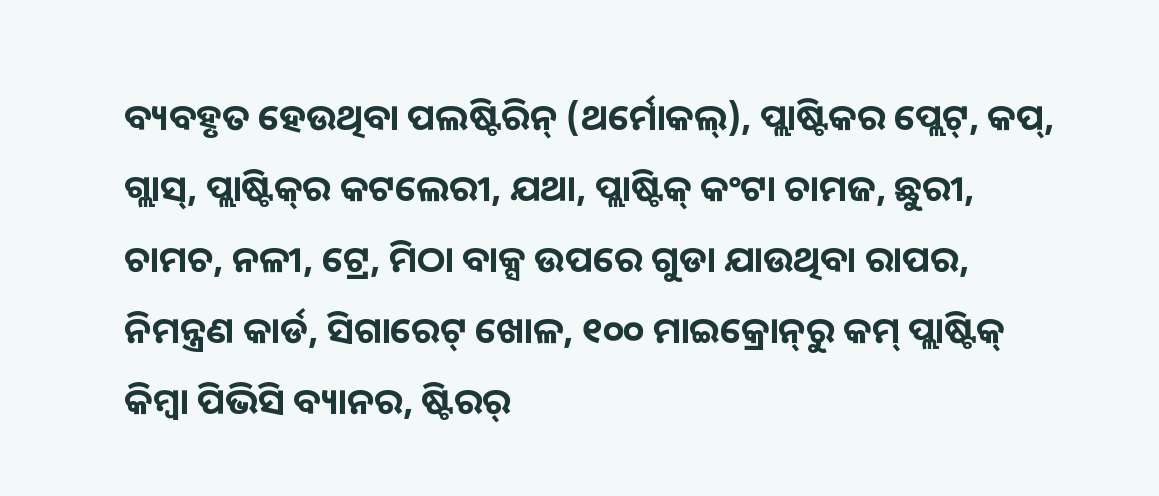ବ୍ୟବହୃତ ହେଉଥିବା ପଲଷ୍ଟିରିନ୍ (ଥର୍ମୋକଲ୍‌), ପ୍ଲାଷ୍ଟିକର ପ୍ଲେଟ୍‌, କପ୍‌, ଗ୍ଲାସ୍‌, ପ୍ଲାଷ୍ଟିକ୍‌ର କଟଲେରୀ, ଯଥା, ପ୍ଲାଷ୍ଟିକ୍ କଂଟା ଚାମଜ, ଛୁରୀ, ଚାମଚ, ନଳୀ, ଟ୍ରେ, ମିଠା ବାକ୍ସ ଉପରେ ଗୁଡା ଯାଉଥିବା ରାପର, ନିମନ୍ତ୍ରଣ କାର୍ଡ, ସିଗାରେଟ୍ ଖୋଳ, ୧୦୦ ମାଇକ୍ରୋନ୍‌ରୁ କମ୍ ପ୍ଲାଷ୍ଟିକ୍ କିମ୍ବା ପିଭିସି ବ୍ୟାନର, ଷ୍ଟିରର୍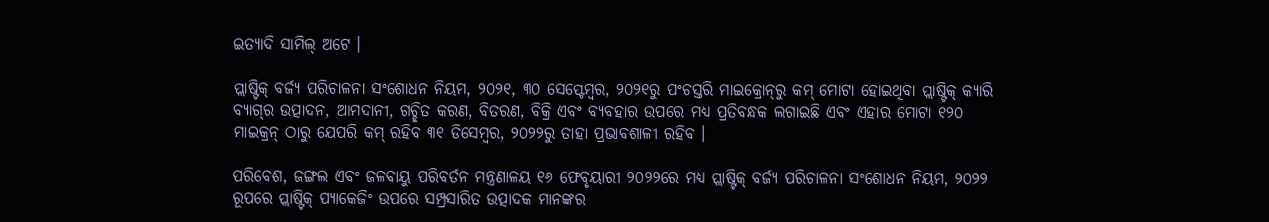ଇତ୍ୟାଦି ସାମିଲ୍ ଅଟେ ।

ପ୍ଲାଷ୍ଟିକ୍ ବର୍ଜ୍ୟ ପରିଚାଳନା ସଂଶୋଧନ ନିୟମ, ୨୦୨୧, ୩୦ ସେପ୍ଟେମ୍ବର, ୨୦୨୧ରୁ ପଂଚସ୍ତରି ମାଇକ୍ରୋନ୍‌ରୁ କମ୍ ମୋଟା ହୋଇଥିବା ପ୍ଲାଷ୍ଟିକ୍ କ୍ୟାରି ବ୍ୟାଗ୍‌ର ଉତ୍ପାଦନ, ଆମଦାନୀ, ଗଚ୍ଛିତ କରଣ, ବିତରଣ, ବିକ୍ରି ଏବଂ ବ୍ୟବହାର ଉପରେ ମଧ୍ୟ ପ୍ରତିବନ୍ଧକ ଲଗାଇଛି ଏବଂ ଏହାର ମୋଟା ୧୨୦ ମାଇକ୍ରନ୍ ଠାରୁ ଯେପରି କମ୍ ରହିବ ୩୧ ଡିସେମ୍ବର, ୨୦୨୨ରୁ ତାହା ପ୍ରଭାବଶାଳୀ ରହିବ ।

ପରିବେଶ, ଜଙ୍ଗଲ ଏବଂ ଜଳବାୟୁ ପରିବର୍ତନ ମନ୍ତ୍ରଣାଳୟ ୧୬ ଫେବୃୟାରୀ ୨୦୨୨ରେ ମଧ୍ୟ ପ୍ଲାଷ୍ଟିକ୍ ବର୍ଜ୍ୟ ପରିଚାଳନା ସଂଶୋଧନ ନିୟମ, ୨୦୨୨ ରୂପରେ ପ୍ଲାଷ୍ଟିକ୍ ପ୍ୟାକେଜିଂ ଉପରେ ସମ୍ପ୍ରସାରିତ ଉତ୍ପାଦକ ମାନଙ୍କର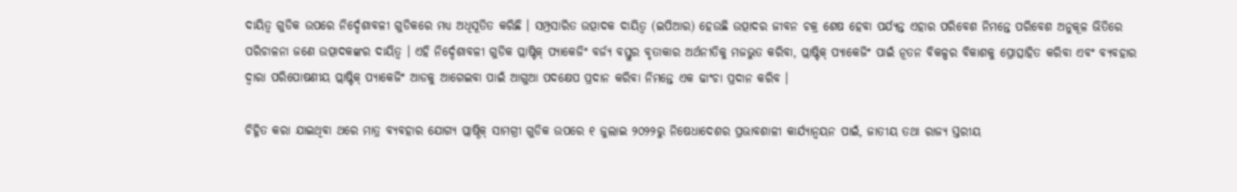ଦାୟିତ୍ୱ ଗୁଡିକ ଉପରେ ନିର୍ଦ୍ଦେଶାବଳୀ ଗୁଡିକରେ ମଧ୍ୟ ଅଧିସୂତିତ କରିଛି । ସମ୍ପ୍ରସାରିତ ଉତ୍ପାଦକ ଦାୟିତ୍ୱ (ଇପିଆର) ହେଉଛି ଉତ୍ପାଦର ଜୀବନ ଚକ୍ର ଶେଷ ହେବା ପର୍ଯ୍ୟନ୍ତ ଏହାର ପରିବେଶ ନିମନ୍ତେ ପରିବେଶ ଅନୁକୂଳ ଭିତିରେ ପରିଚାଳନା ଜଣେ ଉତ୍ପାଦକଙ୍କର ଦାୟିତ୍ୱ । ଏହି ନିର୍ଦ୍ଦେଶାବଳୀ ଗୁଡିକ ପ୍ଲାଷ୍ଟିକ୍ ପ୍ୟାକେଜିଂ ବର୍ଜ୍ୟ ବସ୍ତୁର ବୃତାକାର ଅର୍ଥନୀତିକୁ ମଜଭୁତ କରିବା, ପ୍ଲାଷ୍ଟିକ୍ ପ୍ୟାକେଜିଂ ପାଇଁ ନୂତନ ବିକଳ୍ପର ବିକାଶକୁ ପ୍ରୋତ୍ସାହିତ କରିବା ଏବଂ ବ୍ୟବହାର ଦ୍ୱାରା ପରିପୋଷଣୀୟ ପ୍ଲାଷ୍ଟିକ୍ ପ୍ୟାକେଜିଂ ଆଡକୁ ଆଗେଇବା ପାଇଁ ଆଗୁଆ ପଦକ୍ଷେପ ପ୍ରଦାନ କରିବା ନିମନ୍ତେ ଏକ ଢାଂଚା ପ୍ରଦାନ କରିବ ।

ଚିହ୍ନିତ କରା ଯାଇଥିବା ଥରେ ମାତ୍ର ବ୍ୟବହାର ଯୋଗ୍ୟ ପ୍ଲାଷ୍ଠିକ୍ ସାମଗ୍ରୀ ଗୁଡିକ ଉପରେ ୧ ଜୁଲାଇ ୨୦୨୨ରୁ ନିଷେଧାଦେଶର ପ୍ରଭାବଶାଳୀ କାର୍ଯ୍ୟାନ୍ୱୟନ ପାଇଁ, ଜାତୀୟ ତଥା ରାଜ୍ୟ ସ୍ତରୀୟ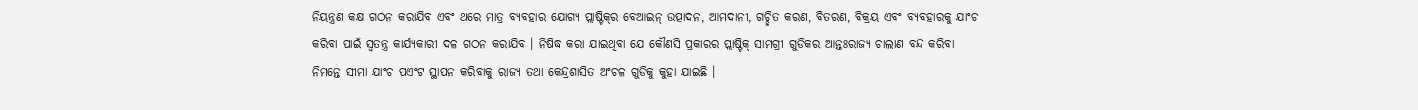ନିୟନ୍ତ୍ରଣ କକ୍ଷ ଗଠନ କରାଯିବ ଏବଂ ଥରେ ମାତ୍ର ବ୍ୟବହାର ଯୋଗ୍ୟ ପ୍ଲାଷ୍ଟିକ୍‌ର ବେଆଇନ୍ ଉତ୍ପାଦନ, ଆମଦାନୀ, ଗଚ୍ଛିତ କରଣ, ବିତରଣ, ବିକ୍ରୟ ଏବଂ ବ୍ୟବହାରକୁ ଯାଂଚ କରିବା ପାଇଁ ସ୍ୱତନ୍ତ୍ର କାର୍ଯ୍ୟକାରୀ ଦଳ ଗଠନ କରାଯିବ । ନିଷିଦ୍ଧ କରା ଯାଇଥିବା ଯେ କୌଣସି ପ୍ରକାରର ପ୍ଲାଷ୍ଟିକ୍ ସାମଗ୍ରୀ ଗୁଡିକର ଆନ୍ତଃରାଜ୍ୟ ଚାଲାଣ ବନ୍ଦ କରିବା ନିମନ୍ତେ ସୀମା ଯାଂଚ ପଏଂଟ ସ୍ଥାପନ କରିବାକୁ ରାଜ୍ୟ ତଥା କେନ୍ଦ୍ରଶାସିତ ଅଂଚଳ ଗୁଡିକୁ କୁହା ଯାଇଛି ।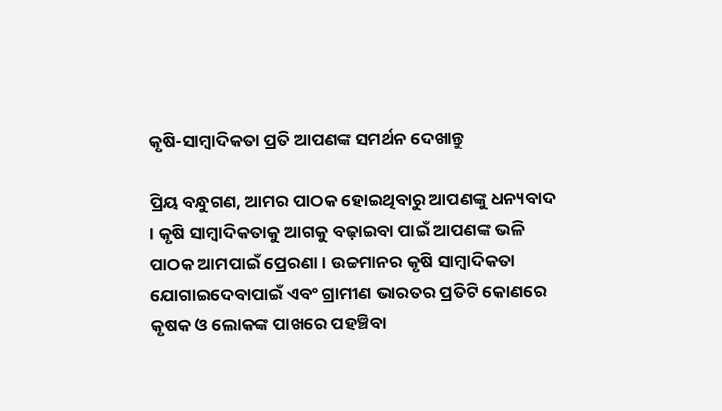କୃଷି-ସାମ୍ବାଦିକତା ପ୍ରତି ଆପଣଙ୍କ ସମର୍ଥନ ଦେଖାନ୍ତୁ

ପ୍ରିୟ ବନ୍ଧୁଗଣ, ଆମର ପାଠକ ହୋଇଥିବାରୁ ଆପଣଙ୍କୁ ଧନ୍ୟବାଦ । କୃଷି ସାମ୍ବାଦିକତାକୁ ଆଗକୁ ବଢ଼ାଇବା ପାଇଁ ଆପଣଙ୍କ ଭଳି ପାଠକ ଆମପାଇଁ ପ୍ରେରଣା । ଉଚ୍ଚମାନର କୃଷି ସାମ୍ବାଦିକତା ଯୋଗାଇଦେବାପାଇଁ ଏବଂ ଗ୍ରାମୀଣ ଭାରତର ପ୍ରତିଟି କୋଣରେ କୃଷକ ଓ ଲୋକଙ୍କ ପାଖରେ ପହଞ୍ଚିବା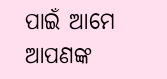ପାଇଁ ଆମେ ଆପଣଙ୍କ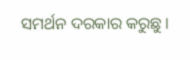ସମର୍ଥନ ଦରକାର କରୁଛୁ ।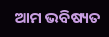ଆମ ଭବିଷ୍ୟତ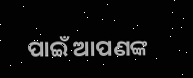ପାଇଁ ଆପଣଙ୍କ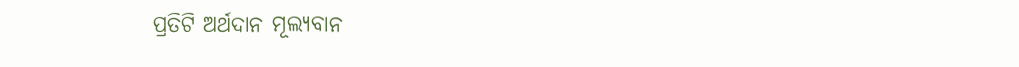ପ୍ରତିଟି ଅର୍ଥଦାନ ମୂଲ୍ୟବାନ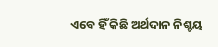ଏବେ ହିଁ କିଛି ଅର୍ଥଦାନ ନିଶ୍ଚୟ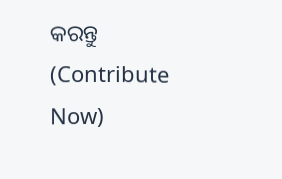କରନ୍ତୁ (Contribute Now)